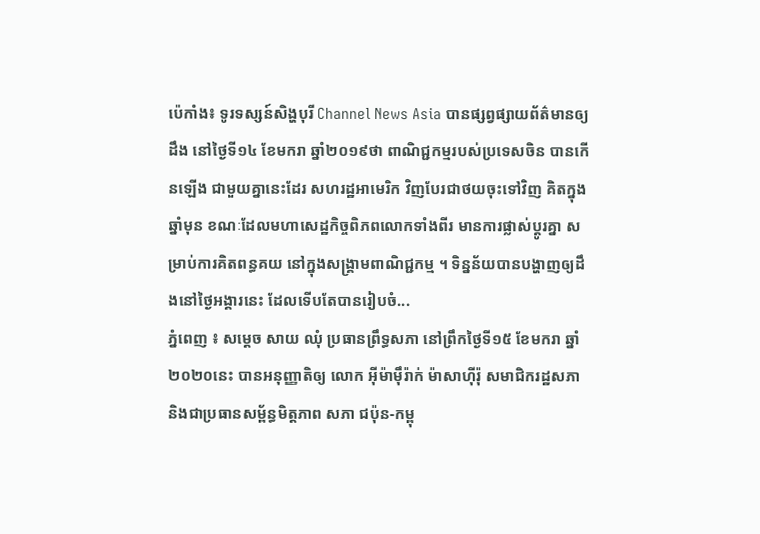ប៉េកាំង៖ ទូរទស្សន៍សិង្ហបុរី Channel News Asia បានផ្សព្វផ្សាយព័ត៌មានឲ្យដឹង នៅថ្ងៃទី១៤ ខែមករា ឆ្នាំ២០១៩ថា ពាណិជ្ជកម្មរបស់ប្រទេសចិន បានកើនឡើង ជាមួយគ្នានេះដែរ សហរដ្ឋអាមេរិក វិញបែរជាថយចុះទៅវិញ គិតក្នុងឆ្នាំមុន ខណៈដែលមហាសេដ្ឋកិច្ចពិភពលោកទាំងពីរ មានការផ្លាស់ប្តូរគ្នា សម្រាប់ការគិតពន្ធគយ នៅក្នុងសង្គ្រាមពាណិជ្ជកម្ម ។ ទិន្នន័យបានបង្ហាញឲ្យដឹងនៅថ្ងៃអង្គារនេះ ដែលទើបតែបានរៀបចំ...
ភ្នំពេញ ៖ សម្តេច សាយ ឈុំ ប្រធានព្រឹទ្ធសភា នៅព្រឹកថ្ងៃទី១៥ ខែមករា ឆ្នាំ២០២០នេះ បានអនុញ្ញាតិឲ្យ លោក អ៊ីម៉ាម៉ឹរ៉ាក់ ម៉ាសាហ៊ីរ៉ុ សមាជិករដ្ឋសភា និងជាប្រធានសម្ព័ន្ធមិត្តភាព សភា ជប៉ុន-កម្ពុ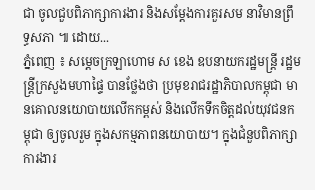ជា ចូលជួបពិភាក្សាការងារ និងសម្តែងការគួរសម នាវិមានព្រឹទ្ធសភា ៕ ដោយ...
ភ្នំពេញ ៖ សម្ដេចក្រឡាហោម ស ខេង ឧបនាយករដ្ឋមន្ដ្រី រដ្ឋមន្ដ្រីក្រសួងមហាផ្ទៃ បានថ្លែងថា ប្រមុខរាជរដ្ឋាភិបាលកម្ពុជា មានគោលនយោបាយលើកកម្ពស់ និងលើកទឹកចិត្តដល់យុវជនកម្ពុជា ឲ្យចូលរួម ក្នុងសកម្មភាពនយោបាយ។ ក្នុងជំនួបពិភាក្សាការងារ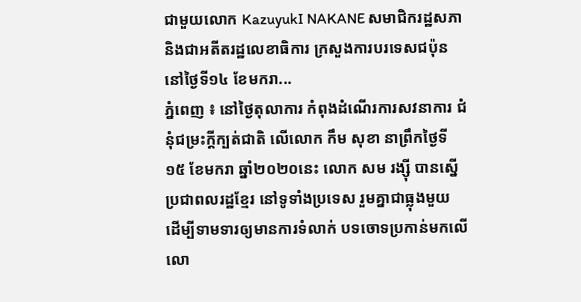ជាមួយលោក KazuyukI NAKANE សមាជិករដ្ឋសភា និងជាអតីតរដ្ឋលេខាធិការ ក្រសួងការបរទេសជប៉ុន នៅថ្ងៃទី១៤ ខែមករា...
ភ្នំពេញ ៖ នៅថ្ងៃតុលាការ កំពុងដំណើរការសវនាការ ជំនុំជម្រះក្តីក្បត់ជាតិ លើលោក កឹម សុខា នាព្រឹកថ្ងៃទី១៥ ខែមករា ឆ្នាំ២០២០នេះ លោក សម រង្ស៊ី បានស្នើប្រជាពលរដ្ឋខ្មែរ នៅទូទាំងប្រទេស រួមគ្នាជាធ្លុងមួយ ដើម្បីទាមទារឲ្យមានការទំលាក់ បទចោទប្រកាន់មកលើលោ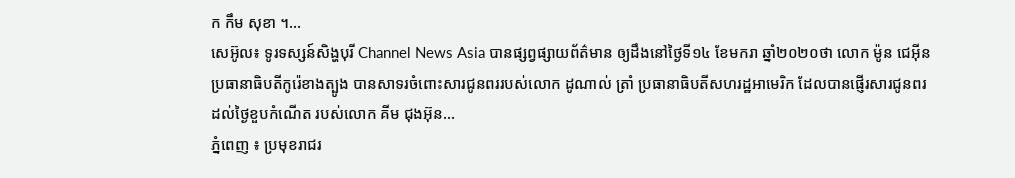ក កឹម សុខា ។...
សេអ៊ូល៖ ទូរទស្សន៍សិង្ហបុរី Channel News Asia បានផ្សព្វផ្សាយព័ត៌មាន ឲ្យដឹងនៅថ្ងៃទី១៤ ខែមករា ឆ្នាំ២០២០ថា លោក ម៉ូន ជេអ៊ីន ប្រធានាធិបតីកូរ៉េខាងត្បូង បានសាទរចំពោះសារជូនពររបស់លោក ដូណាល់ ត្រាំ ប្រធានាធិបតីសហរដ្ឋអាមេរិក ដែលបានផ្ញើរសារជូនពរ ដល់ថ្ងៃខួបកំណើត របស់លោក គីម ជុងអ៊ុន...
ភ្នំពេញ ៖ ប្រមុខរាជរ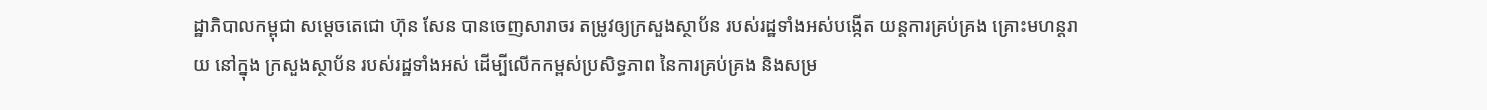ដ្ឋាភិបាលកម្ពុជា សម្តេចតេជោ ហ៊ុន សែន បានចេញសារាចរ តម្រូវឲ្យក្រសួងស្ថាប័ន របស់រដ្ឋទាំងអស់បង្កើត យន្តការគ្រប់គ្រង គ្រោះមហន្តរាយ នៅក្នុង ក្រសួងស្ថាប័ន របស់រដ្ឋទាំងអស់ ដើម្បីលើកកម្ពស់ប្រសិទ្ធភាព នៃការគ្រប់គ្រង និងសម្រ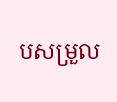បសម្រួល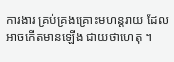ការងារ គ្រប់គ្រងគ្រោះមហន្តរាយ ដែលអាចកើតមានឡើង ជាយថាហេតុ ។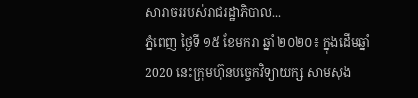សារាចររបស់រាជរដ្ឋាភិបាល...
ភ្នំពេញ ថ្ងៃទី ១៥ ខែមករា ឆ្នាំ ២០២០៖ ក្នុងដើមឆ្នាំ 2020 នេះក្រុមហ៊ុនបច្ចេកវិទ្យាយក្ស សាមសុង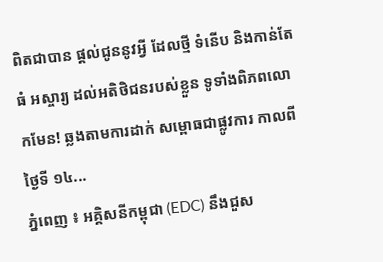ពិតជាបាន ផ្តល់ជូននូវអ្វី ដែលថ្មី ទំនើប និងកាន់តែធំ អស្ចារ្យ ដល់អតិថិជនរបស់ខ្លួន ទូទាំងពិភពលោកមែន! ឆ្លងតាមការដាក់ សម្ពោធជាផ្លូវការ កាលពីថ្ងៃទី ១៤...
ភ្នំពេញ ៖ អគ្គិសនីកម្ពុជា (EDC) នឹងជួស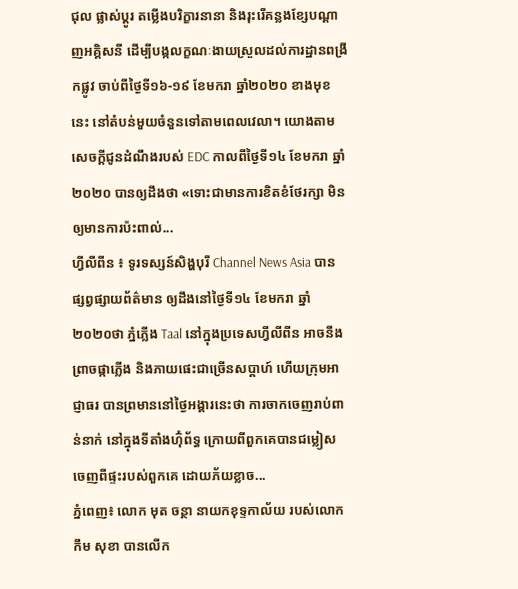ជុល ផ្លាស់ប្តូរ តម្លើងបរិក្ខារនានា និងរុះរើគន្លងខ្សែបណ្តាញអគ្គិសនី ដើម្បីបង្កលក្ខណៈងាយស្រួលដល់ការដ្ឋានពង្រីកផ្លូវ ចាប់ពីថ្ងៃទី១៦-១៩ ខែមករា ឆ្នាំ២០២០ ខាងមុខនេះ នៅតំបន់មួយចំនួនទៅតាមពេលវេលា។ យោងតាមសេចក្ដីជូនដំណឹងរបស់ EDC កាលពីថ្ងៃទី១៤ ខែមករា ឆ្នាំ២០២០ បានឲ្យដឹងថា «ទោះជាមានការខិតខំថែរក្សា មិនឲ្យមានការប៉ះពាល់...
ហ្វីលីពីន ៖ ទូរទស្សន៍សិង្ហបុរី Channel News Asia បានផ្សព្វផ្សាយព័ត៌មាន ឲ្យដឹងនៅថ្ងៃទី១៤ ខែមករា ឆ្នាំ២០២០ថា ភ្នំភ្លើង Taal នៅក្នុងប្រទេសហ្វីលីពីន អាចនឹងព្រាចផ្កាភ្លើង និងភាយផេះជាច្រើនសប្តាហ៍ ហើយក្រុមអាជ្ញាធរ បានព្រមាននៅថ្ងៃអង្គារនេះថា ការចាកចេញរាប់ពាន់នាក់ នៅក្នុងទីតាំងហ៊ុំព័ទ្ធ ក្រោយពីពួកគេបានជម្លៀស ចេញពីផ្ទះរបស់ពួកគេ ដោយភ័យខ្លាច...
ភ្នំពេញ៖ លោក មុត ចន្ថា នាយកខុទ្ទកាល័យ របស់លោក កឹម សុខា បានលើក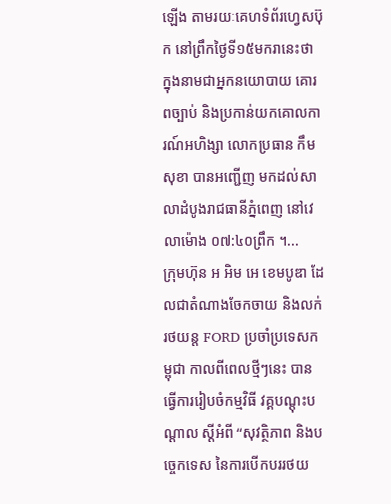ឡើង តាមរយៈគេហទំព័រហ្វេសប៊ុក នៅព្រឹកថ្ងៃទី១៥មករានេះថា ក្នុងនាមជាអ្នកនយោបាយ គោរពច្បាប់ និងប្រកាន់យកគោលការណ៍អហិង្សា លោកប្រធាន កឹម សុខា បានអញ្ជើញ មកដល់សាលាដំបូងរាជធានីភ្នំពេញ នៅវេលាម៉ោង ០៧:៤០ព្រឹក ។...
ក្រុមហ៊ុន អ អិម អេ ខេមបូឌា ដែលជាតំណាងចែកចាយ និងលក់រថយន្ត FORD ប្រចាំប្រទេសកម្ពុជា កាលពីពេលថ្មីៗនេះ បានធ្វើការរៀបចំកម្មវិធី វគ្គបណ្ដុះបណ្ដាល ស្ដីអំពី “សុវត្ថិភាព និងបច្ចេកទេស នៃការបើកបររថយ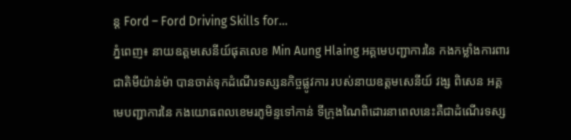ន្ត Ford – Ford Driving Skills for...
ភ្នំពេញ៖ នាយឧត្តមសេនីយ៍ផុតលេខ Min Aung Hlaing អគ្គមេបញ្ជាការនៃ កងកម្លាំងការពារជាតិមីយ៉ាន់ម៉ា បានចាត់ទុកដំណើរទស្សនកិច្ចផ្លូវការ របស់នាយឧត្តមសេនីយ៍ វង្ស ពិសេន អគ្គមេបញ្ជាការនៃ កងយោធពលខេមរភូមិន្ទទៅកាន់ ទីក្រុងណៃពិដោរនាពេលនេះគឺជាដំណើរទស្ស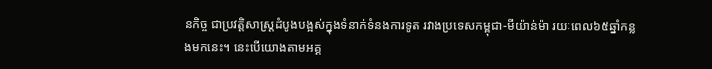នកិច្ច ជាប្រវត្តិសាស្រ្តដំបូងបង្អស់ក្នុងទំនាក់ទំនងការទូត រវាងប្រទេសកម្ពុជា-មីយ៉ាន់ម៉ា រយៈពេល៦៥ឆ្នាំកន្លងមកនេះ។ នេះបើយោងតាមអគ្គ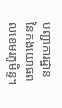បញ្ជាការដ្ឋាន នៃកងយោធពលខេមរភូមិន្ទ។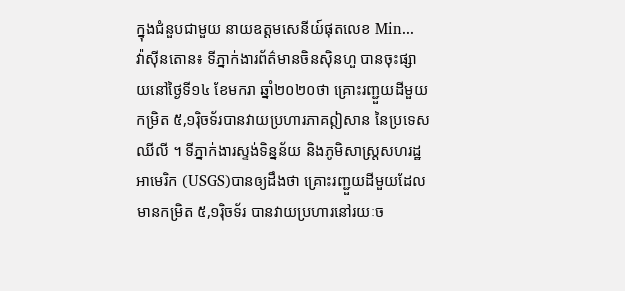ក្នុងជំនួបជាមួយ នាយឧត្តមសេនីយ៍ផុតលេខ Min...
វ៉ាស៊ីនតោន៖ ទីភ្នាក់ងារព័ត៌មានចិនស៊ិនហួ បានចុះផ្សាយនៅថ្ងៃទី១៤ ខែមករា ឆ្នាំ២០២០ថា គ្រោះរញ្ជួយដីមួយកម្រិត ៥,១រ៉ិចទ័របានវាយប្រហារភាគឦសាន នៃប្រទេសឈីលី ។ ទីភ្នាក់ងារស្ទង់ទិន្នន័យ និងភូមិសាស្ត្រសហរដ្ឋអាមេរិក (USGS)បានឲ្យដឹងថា គ្រោះរញ្ជួយដីមួយដែលមានកម្រិត ៥,១រ៉ិចទ័រ បានវាយប្រហារនៅរយៈច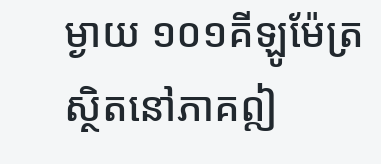ម្ងាយ ១០១គីឡូម៉ែត្រ ស្ថិតនៅភាគឦ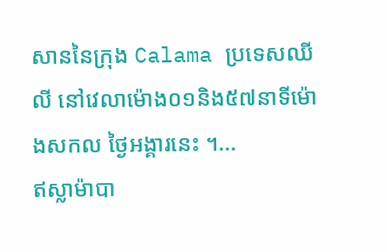សាននៃក្រុង Calama ប្រទេសឈីលី នៅវេលាម៉ោង០១និង៥៧នាទីម៉ោងសកល ថ្ងៃអង្គារនេះ ។...
ឥស្លាម៉ាបា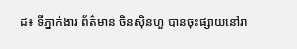ដ៖ ទីភ្នាក់ងារ ព័ត៌មាន ចិនស៊ិនហួ បានចុះផ្សាយនៅរា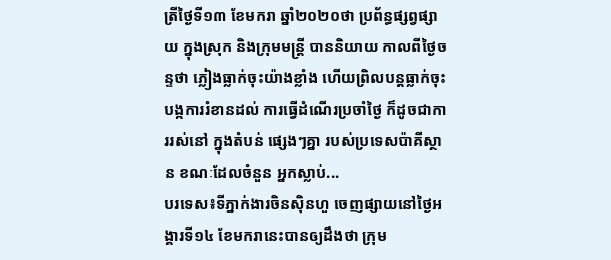ត្រីថ្ងៃទី១៣ ខែមករា ឆ្នាំ២០២០ថា ប្រព័ន្ធផ្សព្វផ្សាយ ក្នុងស្រុក និងក្រុមមន្ត្រី បាននិយាយ កាលពីថ្ងៃចន្ទថា ភ្លៀងធ្លាក់ចុះយ៉ាងខ្លាំង ហើយព្រិលបន្តធ្លាក់ចុះ បង្កការរំខានដល់ ការធ្វើដំណើរប្រចាំថ្ងៃ ក៏ដូចជាការរស់នៅ ក្នុងតំបន់ ផ្សេងៗគ្នា របស់ប្រទេសប៉ាគីស្ថាន ខណៈដែលចំនួន អ្នកស្លាប់...
បរទេស៖ទីភ្នាក់ងារចិនស៊ិនហួ ចេញផ្សាយនៅថ្ងៃអង្គារទី១៤ ខែមករានេះបានឲ្យដឹងថា ក្រុម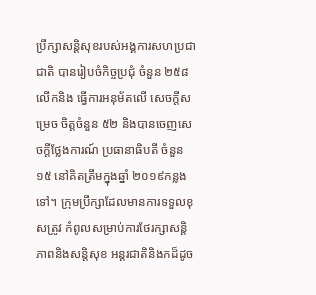ប្រឹក្សាសន្តិសុខរបស់អង្គការសហប្រជាជាតិ បានរៀបចំកិច្ចប្រជុំ ចំនួន ២៥៨ លើកនិង ធ្វើការអនុម័តលើ សេចក្តីសម្រេច ចិត្តចំនួន ៥២ និងបានចេញសេចក្តីថ្លែងការណ៍ ប្រធានាធិបតី ចំនួន ១៥ នៅគិតត្រឹមក្នុងឆ្នាំ ២០១៩កន្លងទៅ។ ក្រុមប្រឹក្សាដែលមានការទទួលខុសត្រូវ កំពូលសម្រាប់ការថែរក្សាសន្តិភាពនិងសន្តិសុខ អន្តរជាតិនិងកដ៏ដូច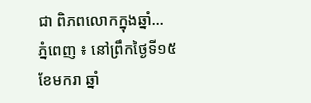ជា ពិភពលោកក្នុងឆ្នាំ...
ភ្នំពេញ ៖ នៅព្រឹកថ្ងៃទី១៥ ខែមករា ឆ្នាំ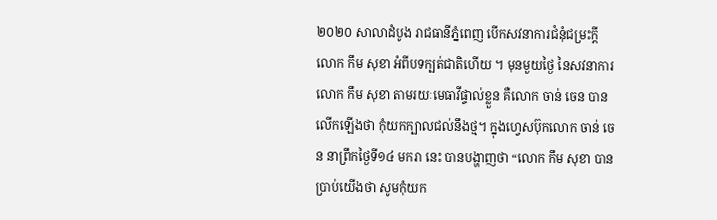២០២០ សាលាដំបូង រាជធានីភ្នំពេញ បើកសវនាការជំនុំជម្រះក្តី លោក កឹម សុខា អំពីបទក្បត់ជាតិហើយ ។ មុនមួយថ្ងៃ នៃសវនាការ លោក កឹម សុខា តាមរយៈមេធាវីផ្ទាល់ខ្លួន គឺលោក ចាន់ ចេន បានលើកឡើងថា កុំយកក្បាលជល់នឹងថ្ម។ ក្នុងហ្វេសប៊ុកលោក ចាន់ ចេន នាព្រឹកថ្ងៃទី១៤ មករា នេះ បានបង្ហាញថា “លោក កឹម សុខា បានប្រាប់យើងថា សូមកុំយក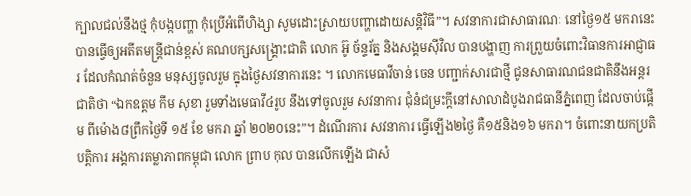ក្បាលជល់នឹងថ្ម កុំបង្កបញ្ហា កុំប្រើអំពើហិង្សា សូមដោះស្រាយបញ្ហាដោយសន្តិវិធី”។ សវនាការជាសាធារណៈ នៅថ្ងៃ១៥ មករានេះ បានធ្វើឲ្យអតីតមន្រ្តីជាន់ខ្ពស់ គណបក្សសង្រ្គោះជាតិ លោក អ៊ូ ច័ន្ទរ័ត្ន និងសង្គមស៊ីវិល បានបង្ហាញ ការព្រួយចំពោះវិធានការអាជ្ញាធរ ដែលកំណត់ចំនួន មនុស្សចូលរួម ក្នុងថ្ងៃសវនាការនេះ ។ លោកមេធាវីចាន់ ចេន បញ្ជាក់សារជាថ្មី ជូនសាធារណជនជាតិនឹងអន្តរជាតិថា “ឯកឧត្តម កឹម សុខា រួមទាំងមេធាវី៤រូប នឹងទៅចូលរួម សវនាការ ជុំនំជម្រះក្តីនៅសាលាដំបូងរាជធានីភ្នំពេញ ដែលចាប់ផ្តើម ពីម៉ោង៨ព្រឹកថ្ងៃទី ១៥ ខែ មករា ឆ្នាំ ២០២០នេះ”។ ដំណើរការ សវនាការ ធ្វើឡើង២ថ្ងៃ គឺ១៥និង១៦ មករា។ ចំពោះនាយកប្រតិបត្តិការ អង្គការតម្លាភាពកម្ពុជា លោក ព្រាប កុល បានលើកឡើង ជាសំ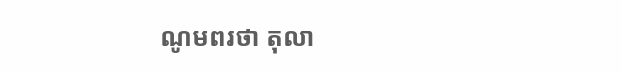ណូមពរថា តុលា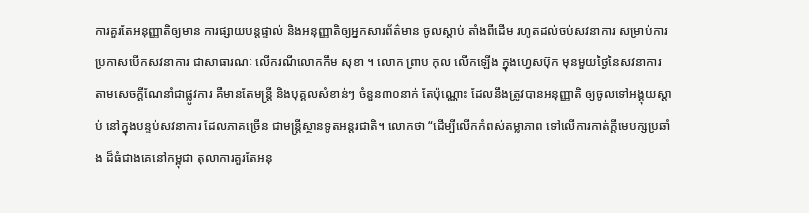ការគួរតែអនុញ្ញាតិឲ្យមាន ការផ្សាយបន្តផ្ទាល់ និងអនុញ្ញាតិឲ្យអ្នកសារព័ត៌មាន ចូលស្តាប់ តាំងពីដើម រហូតដល់ចប់សវនាការ សម្រាប់ការប្រកាសបើកសវនាការ ជាសាធារណៈ លើករណីលោកកឹម សុខា ។ លោក ព្រាប កុល លើកឡើង ក្នុងហ្វេសប៊ុក មុនមួយថ្ងៃនៃសវនាការ តាមសេចក្តីណែនាំជាផ្លូវការ គឺមានតែមន្ត្រី និងបុគ្គលសំខាន់ៗ ចំនួន៣០នាក់ តែប៉ុណ្ណោះ ដែលនឹងត្រូវបានអនុញ្ញាតិ ឲ្យចូលទៅអង្គុយស្តាប់ នៅក្នុងបន្ទប់សវនាការ ដែលភាគច្រើន ជាមន្ត្រីស្ថានទូតអន្តរជាតិ។ លោកថា “ដើម្បីលើកកំពស់តម្លាភាព ទៅលើការកាត់ក្តីមេបក្សប្រឆាំង ដ៏ធំជាងគេនៅកម្ពុជា តុលាការគួរតែអនុ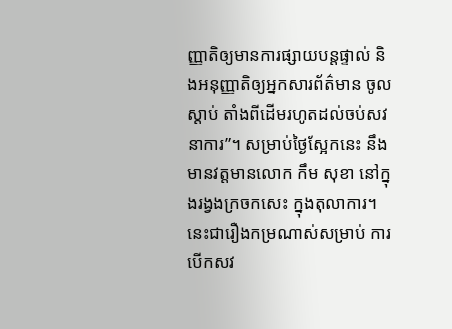ញ្ញាតិឲ្យមានការផ្សាយបន្តផ្ទាល់ និងអនុញ្ញាតិឲ្យអ្នកសារព័ត៌មាន ចូលស្តាប់ តាំងពីដើមរហូតដល់ចប់សវនាការ”។ សម្រាប់ថ្ងៃស្អែកនេះ នឹងមានវត្តមានលោក កឹម សុខា នៅក្នុងរង្វងក្រចកសេះ ក្នុងតុលាការ។ នេះជារឿងកម្រណាស់សម្រាប់ ការបើកសវ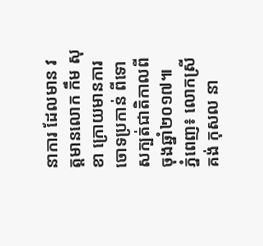នាការ ដែលមាន វត្តមានលោក កឹម សុខា ក្រោយមានការចោទប្រកាន់ ពីទោសក្បត់ជាតិកាលពីចុងឆ្នាំ២០១៧៕
ភ្នំពេញ៖ លោកស្រី គង់ កុសល នា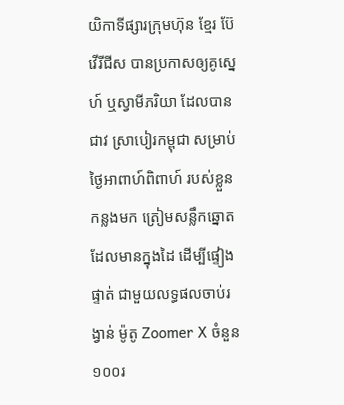យិកាទីផ្សារក្រុមហ៊ុន ខ្មែរ ប៊ែវើរីជីស បានប្រកាសឲ្យគូស្នេហ៍ ឬស្វាមីភរិយា ដែលបានជាវ ស្រាបៀរកម្ពុជា សម្រាប់ថ្ងៃអាពាហ៍ពិពាហ៍ របស់ខ្លួនកន្លងមក ត្រៀមសន្លឹកឆ្នោត ដែលមានក្នុងដៃ ដើម្បីផ្ទៀងផ្ទាត់ ជាមួយលទ្ធផលចាប់រង្វាន់ ម៉ូតូ Zoomer X ចំនួន ១០០រ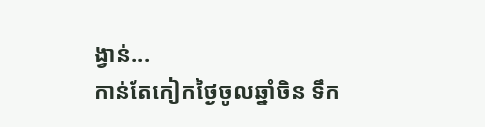ង្វាន់...
កាន់តែកៀកថ្ងៃចូលឆ្នាំចិន ទឹក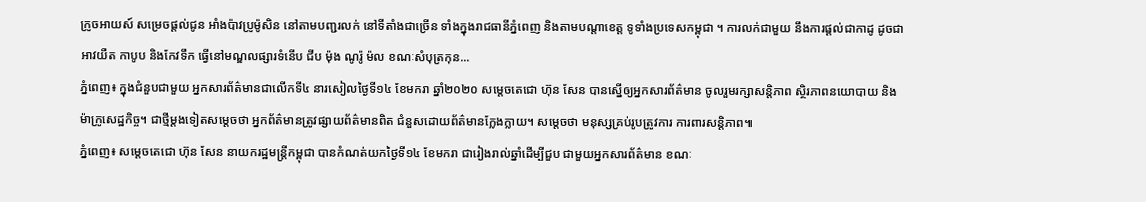ក្រូចអាយស៍ សម្រេចផ្តល់ជូន អាំងប៉ាវប្រូម៉ូសិន នៅតាមបញ្ជរលក់ នៅទីតាំងជាច្រើន ទាំងក្នុងរាជធានីភ្នំពេញ និងតាមបណ្តាខេត្ត ទូទាំងប្រទេសកម្ពុជា ។ ការលក់ជាមួយ នឹងការផ្ដល់ជាកាដូ ដូចជា អាវយឺត កាបូប និងកែវទឹក ធ្វើនៅមណ្ឌលផ្សារទំនើប ជីប ម៉ុង ណូរ៉ូ ម៉ល ខណៈសំបុត្រកុន...
ភ្នំពេញ៖ ក្នុងជំនួបជាមួយ អ្នកសារព័ត៌មានជាលើកទី៤ នារសៀលថ្ងៃទី១៤ ខែមករា ឆ្នាំ២០២០ សម្តេចតេជោ ហ៊ុន សែន បានស្នើឲ្យអ្នកសារព័ត៌មាន ចូលរួមរក្សាសន្តិភាព ស្ថិរភាពនយោបាយ និងម៉ាក្រូសេដ្ឋកិច្ច។ ជាថ្មីម្តងទៀតសម្តេចថា អ្នកព័ត៌មានត្រូវផ្សាយព័ត៌មានពិត ជំនួសដោយព័ត៌មានក្លែងក្លាយ។ សម្តេចថា មនុស្សគ្រប់រូបត្រូវការ ការពារសន្តិភាព៕
ភ្នំពេញ៖ សម្តេចតេជោ ហ៊ុន សែន នាយករដ្ឋមន្រ្តីកម្ពុជា បានកំណត់យកថ្ងៃទី១៤ ខែមករា ជារៀងរាល់ឆ្នាំដើម្បីជួប ជាមួយអ្នកសារព័ត៌មាន ខណៈ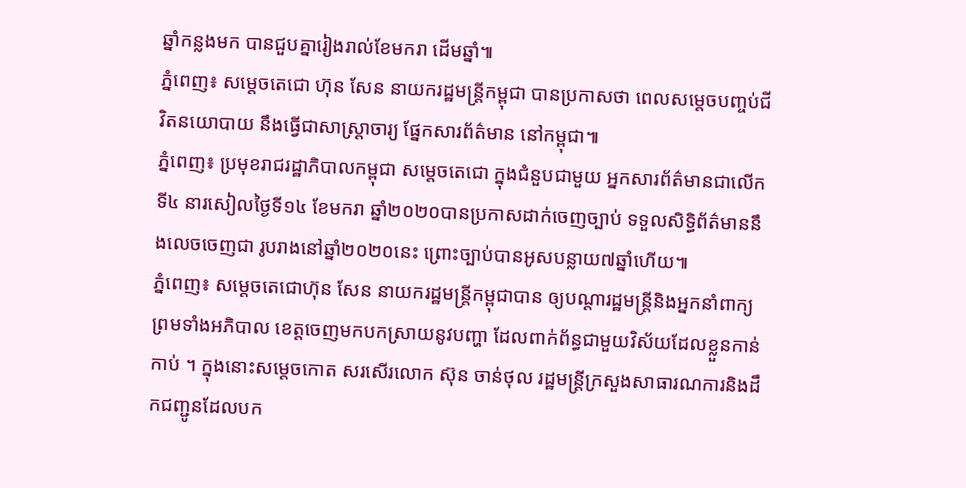ឆ្នាំកន្លងមក បានជួបគ្នារៀងរាល់ខែមករា ដើមឆ្នាំ៕
ភ្នំពេញ៖ សម្តេចតេជោ ហ៊ុន សែន នាយករដ្ឋមន្រ្តីកម្ពុជា បានប្រកាសថា ពេលសម្តេចបញ្ចប់ជីវិតនយោបាយ នឹងធ្វើជាសាស្ត្រាចារ្យ ផ្នែកសារព័ត៌មាន នៅកម្ពុជា៕
ភ្នំពេញ៖ ប្រមុខរាជរដ្ឋាភិបាលកម្ពុជា សម្តេចតេជោ ក្នុងជំនួបជាមួយ អ្នកសារព័ត៌មានជាលើកទី៤ នារសៀលថ្ងៃទី១៤ ខែមករា ឆ្នាំ២០២០បានប្រកាសដាក់ចេញច្បាប់ ទទួលសិទ្ធិព័ត៌មាននឹងលេចចេញជា រូបរាងនៅឆ្នាំ២០២០នេះ ព្រោះច្បាប់បានអូសបន្លាយ៧ឆ្នាំហើយ៕
ភ្នំពេញ៖ សម្តេចតេជោហ៊ុន សែន នាយករដ្ឋមន្រ្តីកម្ពុជាបាន ឲ្យបណ្តារដ្ឋមន្រ្តីនិងអ្នកនាំពាក្យព្រមទាំងអភិបាល ខេត្តចេញមកបកស្រាយនូវបញ្ហា ដែលពាក់ព័ន្ធជាមួយវិស័យដែលខ្លួនកាន់កាប់ ។ ក្នុងនោះសម្តេចកោត សរសើរលោក ស៊ុន ចាន់ថុល រដ្ឋមន្រ្តីក្រសួងសាធារណការនិងដឹកជញ្ជូនដែលបក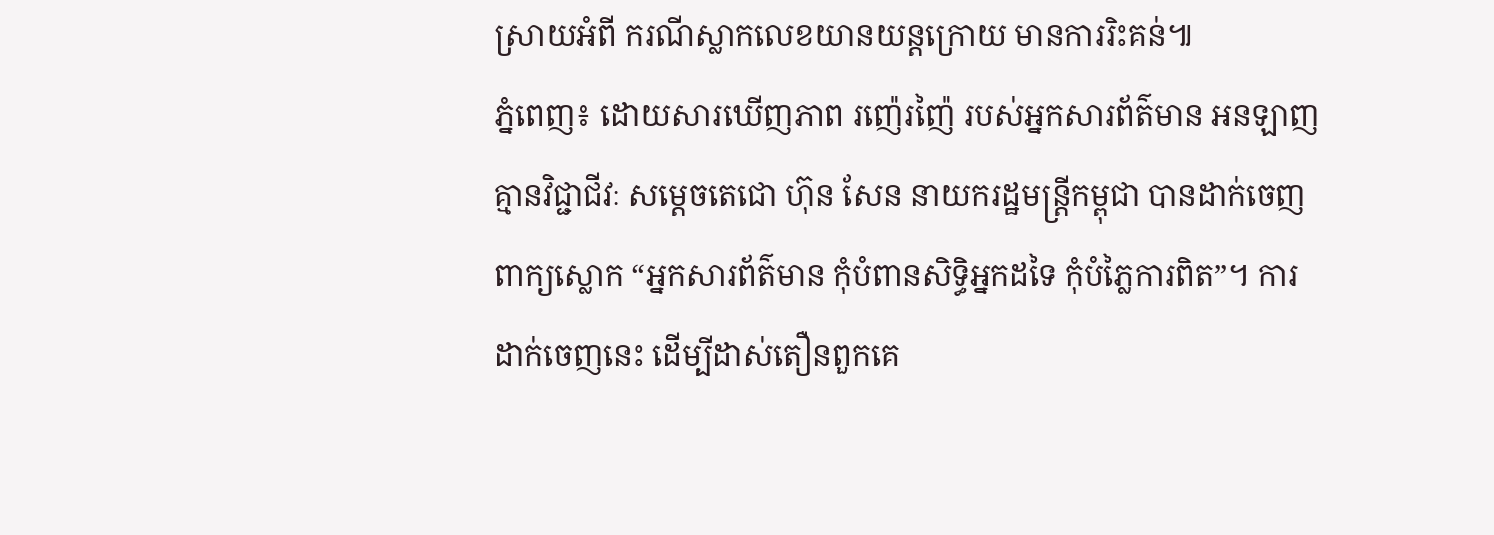ស្រាយអំពី ករណីស្លាកលេខយានយន្តក្រោយ មានការរិះគន់៕
ភ្នំពេញ៖ ដោយសារឃើញភាព រញ៉េរញ៉ៃ របស់អ្នកសារព័ត៌មាន អនឡាញ គ្មានវិជ្ជាជីវៈ សម្តេចតេជោ ហ៊ុន សែន នាយករដ្ឋមន្រ្តីកម្ពុជា បានដាក់ចេញពាក្យស្លោក “អ្នកសារព័ត៌មាន កុំបំពានសិទ្ធិអ្នកដទៃ កុំបំភ្លៃការពិត”។ ការដាក់ចេញនេះ ដើម្បីដាស់តឿនពួកគេ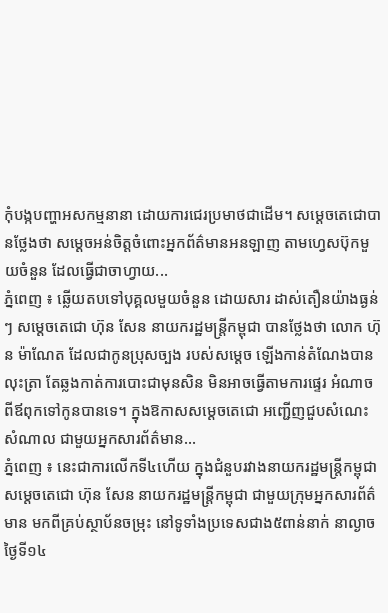កុំបង្កបញ្ហាអសកម្មនានា ដោយការជេរប្រមាថជាដើម។ សម្តេចតេជោបានថ្លែងថា សម្តេចអន់ចិត្តចំពោះអ្នកព័ត៌មានអនឡាញ តាមហ្វេសប៊ុកមួយចំនួន ដែលធ្វើជាចាហ្វាយ...
ភ្នំពេញ ៖ ឆ្លើយតបទៅបុគ្គលមួយចំនួន ដោយសារ ដាស់តឿនយ៉ាងធ្ងន់ៗ សម្តេចតេជោ ហ៊ុន សែន នាយករដ្ឋមន្រ្តីកម្ពុជា បានថ្លែងថា លោក ហ៊ុន ម៉ាណែត ដែលជាកូនប្រុសច្បង របស់សម្តេច ឡើងកាន់តំណែងបានលុះត្រា តែឆ្លងកាត់ការបោះជាមុនសិន មិនអាចធ្វើតាមការផ្ទេរ អំណាចពីឪពុកទៅកូនបានទេ។ ក្នុងឱកាសសម្តេចតេជោ អញ្ជើញជួបសំណេះសំណាល ជាមួយអ្នកសារព័ត៌មាន...
ភ្នំពេញ ៖ នេះជាការលើកទី៤ហើយ ក្នុងជំនួបរវាងនាយករដ្ឋមន្រ្តីកម្ពុជា សម្តេចតេជោ ហ៊ុន សែន នាយករដ្ឋមន្រ្តីកម្ពុជា ជាមួយក្រុមអ្នកសារព័ត៌មាន មកពីគ្រប់ស្ថាប័នចម្រុះ នៅទូទាំងប្រទេសជាង៥ពាន់នាក់ នាល្ងាចថ្ងៃទី១៤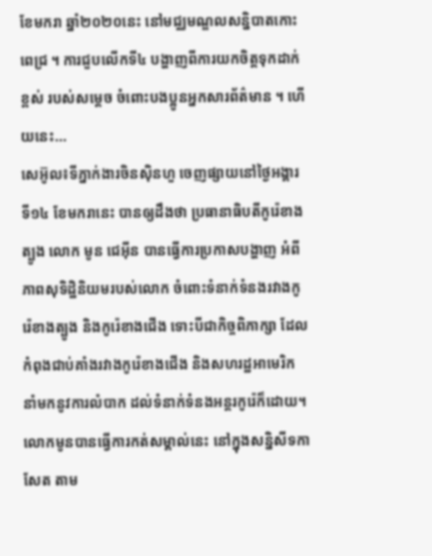ខែមករា ឆ្នាំ២០២០នេះ នៅមជ្ឈមណ្ឌលសន្និបាតកោះពេជ្រ ។ ការជួបលើកទី៤ បង្ហាញពីការយកចិត្តទុកដាក់ខ្ពស់ របស់សម្តេច ចំពោះបងប្អូនអ្នកសារព័ត៌មាន ។ ហើយនេះ...
សេអ៊ូល៖ទីភ្នាក់ងារចិនស៊ិនហួ ចេញផ្សាយនៅថ្ងៃអង្គារ ទី១៤ ខែមករានេះ បានឲ្យដឹងថា ប្រធានាធិបតីកូរ៉េខាងត្បូង លោក មូន ជេអ៊ីន បានធ្វើការប្រកាសបង្ហាញ អំពីភាពសុទិដ្ឋិនិយមរបស់លោក ចំពោះទំនាក់ទំនងរវាងកូរ៉េខាងត្បូង និងកូរ៉េខាងជើង ទោះបីជាកិច្ចពិភាក្សា ដែលកំពុងជាប់គាំងរវាងកូរ៉េខាងជើង និងសហរដ្ឋអាមេរិក នាំមកនូវការលំបាក ដល់ទំនាក់ទំនងអន្តរកូរ៉េក៏ដោយ។ លោកមូនបានធ្វើការកត់សម្គាល់នេះ នៅក្នុងសន្និសីទកាសែត តាម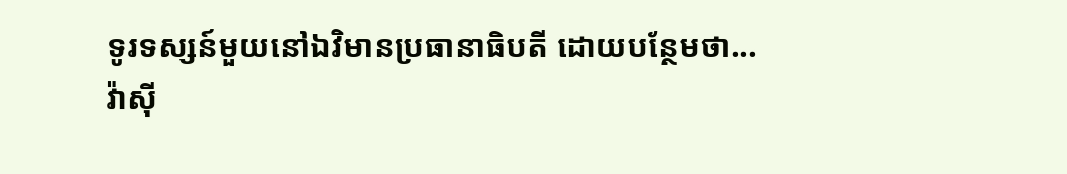ទូរទស្សន៍មួយនៅឯវិមានប្រធានាធិបតី ដោយបន្ថែមថា...
វ៉ាស៊ី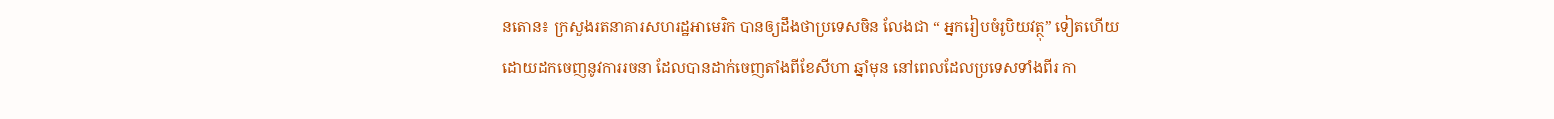នតោន៖ ក្រសួងរតនាគារសហរដ្ឋអាមេរិក បានឲ្យដឹងថាប្រទេសចិន លែងជា “ អ្នករៀបចំរូបិយវត្ថុ” ទៀតហើយ ដោយដកចេញនូវការរចនា ដែលបានដាក់ចេញតាំងពីខែសីហា ឆ្នាំមុន នៅពេលដែលប្រទេសទាំងពីរ កា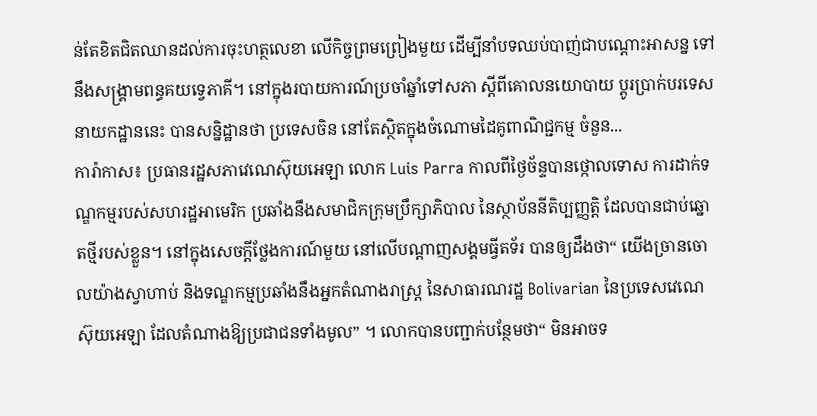ន់តែខិតជិតឈានដល់ការចុះហត្ថលេខា លើកិច្ចព្រមព្រៀងមួយ ដើម្បីនាំបទឈប់បាញ់ជាបណ្តោះអាសន្ន ទៅនឹងសង្គ្រាមពន្ធគយទ្វេភាគី។ នៅក្នុងរបាយការណ៍ប្រចាំឆ្នាំទៅសភា ស្តីពីគោលនយោបាយ ប្តូរប្រាក់បរទេសនាយកដ្ឋាននេះ បានសន្និដ្ឋានថា ប្រទេសចិន នៅតែស្ថិតក្នុងចំណោមដៃគូពាណិជ្ជកម្ម ចំនួន...
ការ៉ាកាស៖ ប្រធានរដ្ឋសភាវេណេស៊ុយអេឡា លោក Luis Parra កាលពីថ្ងៃច័ន្ទបានថ្កោលទោស ការដាក់ទណ្ឌកម្មរបស់សហរដ្ឋអាមេរិក ប្រឆាំងនឹងសមាជិកក្រុមប្រឹក្សាភិបាល នៃស្ថាប័ននីតិប្បញ្ញត្តិ ដែលបានជាប់ឆ្នោតថ្មីរបស់ខ្លួន។ នៅក្នុងសេចក្តីថ្លែងការណ៍មួយ នៅលើបណ្តាញសង្គមធ្វីតទ័រ បានឲ្យដឹងថា“ យើងច្រានចោលយ៉ាងស្វាហាប់ និងទណ្ឌកម្មប្រឆាំងនឹងអ្នកតំណាងរាស្ត្រ នៃសាធារណរដ្ឋ Bolivarian នៃប្រទេសវេណេស៊ុយអេឡា ដែលតំណាងឱ្យប្រជាជនទាំងមូល” ។ លោកបានបញ្ជាក់បន្ថែមថា“ មិនអាចទ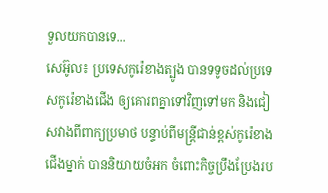ទួលយកបានទេ...
សេអ៊ូល៖ ប្រទេសកូរ៉េខាងត្បូង បានទទូចដល់ប្រទេសកូរ៉េខាងជើង ឲ្យគោរពគ្នាទៅវិញទៅមក និងជៀសវាងពីពាក្យប្រមាថ បន្ទាប់ពីមន្ត្រីជាន់ខ្ពស់កូរ៉េខាងជើងម្នាក់ បាននិយាយចំអក ចំពោះកិច្ចប្រឹងប្រែងរប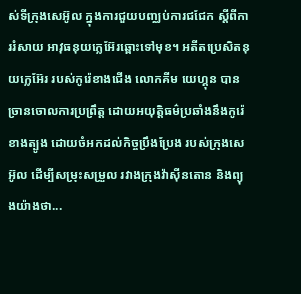ស់ទីក្រុងសេអ៊ូល ក្នុងការជួយបញ្ឈប់ការជជែក ស្តីពីការរំសាយ អាវុធនុយក្លេអ៊ែរឆ្ពោះទៅមុខ។ អតីតប្រេសិតនុយក្លេអ៊ែរ របស់កូរ៉េខាងជើង លោកគីម យេហ្គុន បានច្រានចោលការប្រព្រឹត្ដ ដោយអយុត្តិធម៌ប្រឆាំងនឹងកូរ៉េខាងត្បូង ដោយចំអកដល់កិច្ចប្រឹងប្រែង របស់ក្រុងសេអ៊ូល ដើម្បីសម្រុះសម្រួល រវាងក្រុងវ៉ាស៊ីនតោន និងព្យុងយ៉ាងថា...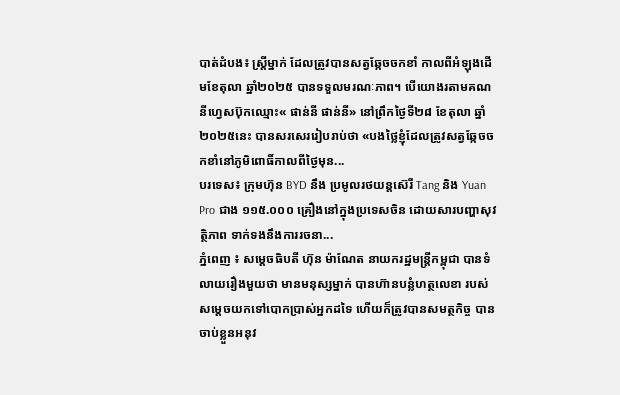បាត់ដំបង៖ ស្រ្តីម្នាក់ ដែលត្រូវបានសត្វឆ្កែចចកខាំ កាលពីអំឡុងដើមខែតុលា ឆ្នាំ២០២៥ បានទទួលមរណៈភាព។ បើយោងរតាមគណនីហ្វេសប៊ុកឈ្មោះ« ផាន់នី ផាន់នី» នៅព្រឹកថ្ងៃទី២៨ ខែតុលា ឆ្នាំ២០២៥នេះ បានសរសេររៀបរាប់ថា «បងថ្លៃខ្ញុំដែលត្រូវសត្វឆ្កែចចកខាំនៅភូមិពោធិ៍កាលពីថ្ងៃមុន...
បរទេស៖ ក្រុមហ៊ុន BYD នឹង ប្រមូលរថយន្តស៊េរី Tang និង Yuan Pro ជាង ១១៥.០០០ គ្រឿងនៅក្នុងប្រទេសចិន ដោយសារបញ្ហាសុវត្ថិភាព ទាក់ទងនឹងការរចនា...
ភ្នំពេញ ៖ សម្តេចធិបតី ហ៊ុន ម៉ាណែត នាយករដ្ឋមន្រ្តីកម្ពុជា បានទំលាយរឿងមួយថា មានមនុស្សម្នាក់ បានហ៊ានបន្លំហត្ថលេខា របស់សម្ដេចយកទៅបោកប្រាស់អ្នកដទៃ ហើយក៏ត្រូវបានសមត្ថកិច្ច បានចាប់ខ្លួនអនុវ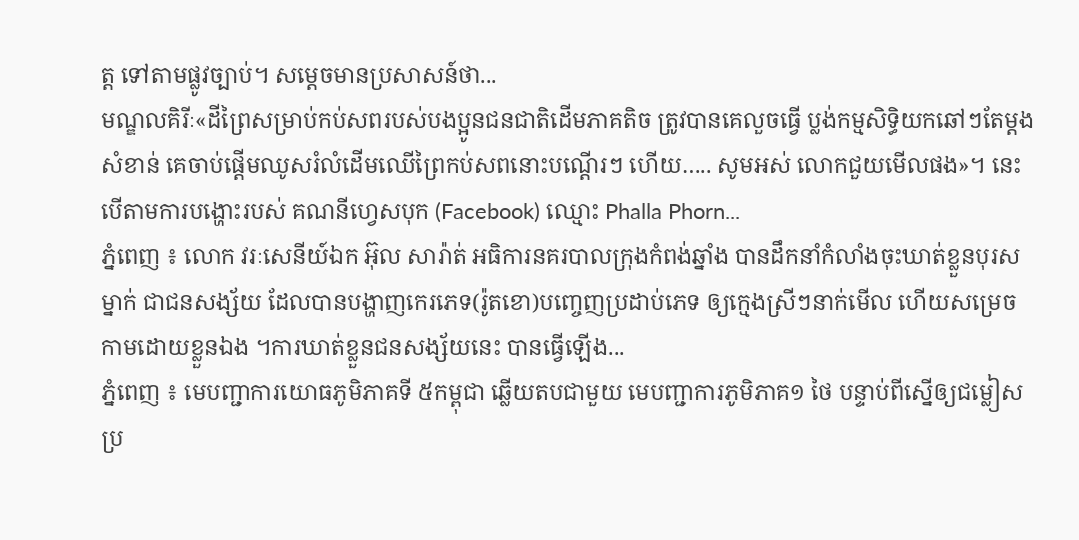ត្ត ទៅតាមផ្លូវច្បាប់។ សម្ដេចមានប្រសាសន៍ថា...
មណ្ឌលគិរីៈ«ដីព្រៃសម្រាប់កប់សពរបស់បងប្អូនជនជាតិដើមភាគតិច ត្រូវបានគេលួចធ្វើ ប្លង់កម្មសិទ្ធិយកឆៅៗតែម្តង សំខាន់ គេចាប់ផ្ដើមឈូសរំលំដើមឈើព្រៃកប់សពនោះបណ្តើរៗ ហើយ….. សូមអស់ លោកជួយមើលផង»។ នេះបើតាមការបង្ហោះរបស់ គណនីហ្វេសបុក (Facebook) ឈ្មោះ Phalla Phorn...
ភ្នំពេញ ៖ លោក វរៈសេនីយ៍ឯក អ៊ុល សារ៉ាត់ អធិការនគរបាលក្រុងកំពង់ឆ្នាំង បានដឹកនាំកំលាំងចុះឃាត់ខ្លួនបុរសម្នាក់ ជាជនសង្ស័យ ដែលបានបង្ហាញកេរភេទ(រ៉ូតខោ)បញ្ចេញប្រដាប់ភេទ ឲ្យក្មេងស្រីៗនាក់មើល ហើយសម្រេចកាមដោយខ្លួនឯង ។ការឃាត់ខ្លួនជនសង្ស័យនេះ បានធ្វើឡើង...
ភ្នំពេញ ៖ មេបញ្ជាការយោធភូមិភាគទី ៥កម្ពុជា ឆ្លើយតបជាមួយ មេបញ្ជាការភូមិភាគ១ ថៃ បន្ទាប់ពីស្នើឲ្យជម្លៀសប្រ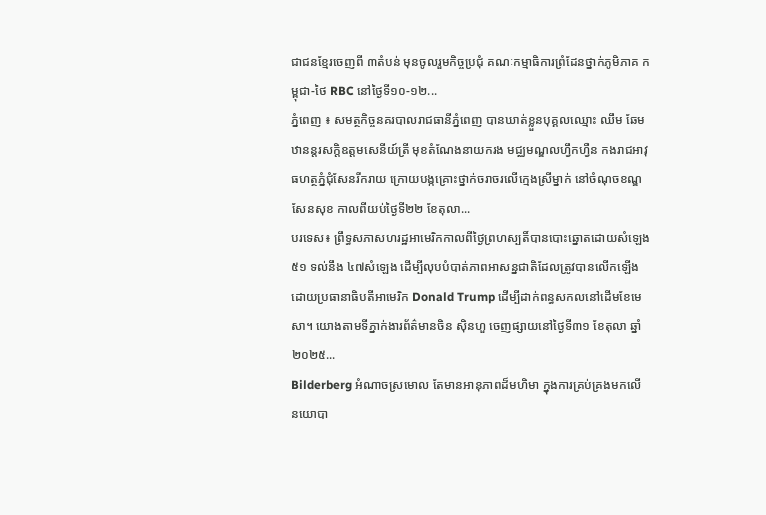ជាជនខ្មែរចេញពី ៣តំបន់ មុនចូលរួមកិច្ចប្រជុំ គណៈកម្មាធិការព្រំដែនថ្នាក់ភូមិភាគ កម្ពុជា-ថៃ RBC នៅថ្ងៃទី១០-១២...
ភ្នំពេញ ៖ សមត្ថកិច្ចនគរបាលរាជធានីភ្នំពេញ បានឃាត់ខ្លួនបុគ្គលឈ្មោះ ឈឹម ឆែម ឋានន្តរសក្តិឧត្តមសេនីយ៍ត្រី មុខតំណែងនាយករង មជ្ឈមណ្ឌលហ្វឹកហ្វឺន កងរាជអាវុធហត្ថភ្នំជុំសែនរីករាយ ក្រោយបង្កគ្រោះថ្នាក់ចរាចរលើក្មេងស្រីម្នាក់ នៅចំណុចខណ្ឌសែនសុខ កាលពីយប់ថ្ងៃទី២២ ខែតុលា...
បរទេស៖ ព្រឹទ្ធសភាសហរដ្ឋអាមេរិកកាលពីថ្ងៃព្រហស្បតិ៍បានបោះឆ្នោតដោយសំឡេង ៥១ ទល់នឹង ៤៧សំឡេង ដើម្បីលុបបំបាត់ភាពអាសន្នជាតិដែលត្រូវបានលើកឡើងដោយប្រធានាធិបតីអាមេរិក Donald Trump ដើម្បីដាក់ពន្ធសកលនៅដើមខែមេសា។ យោងតាមទីភ្នាក់ងារព័ត៌មានចិន ស៊ិនហួ ចេញផ្សាយនៅថ្ងៃទី៣១ ខែតុលា ឆ្នាំ២០២៥...
Bilderberg អំណាចស្រមោល តែមានអានុភាពដ៏មហិមា ក្នុងការគ្រប់គ្រងមកលើ នយោបា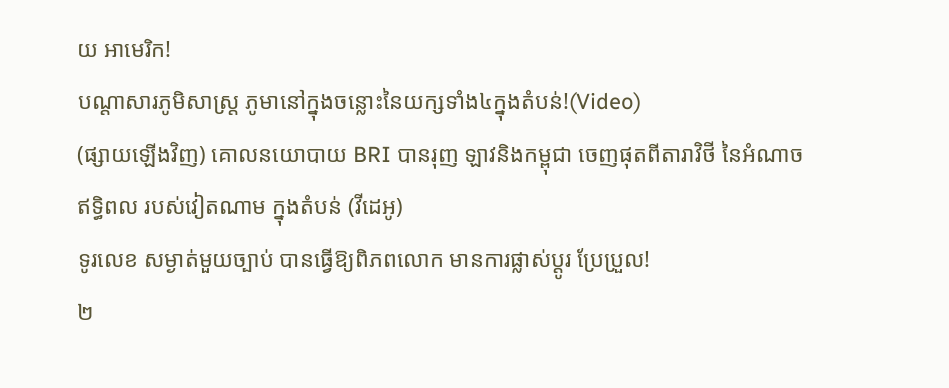យ អាមេរិក!
បណ្ដាសារភូមិសាស្រ្ត ភូមានៅក្នុងចន្លោះនៃយក្សទាំង៤ក្នុងតំបន់!(Video)
(ផ្សាយឡើងវិញ) គោលនយោបាយ BRI បានរុញ ឡាវនិងកម្ពុជា ចេញផុតពីតារាវិថី នៃអំណាចឥទ្ធិពល របស់វៀតណាម ក្នុងតំបន់ (វីដេអូ)
ទូរលេខ សម្ងាត់មួយច្បាប់ បានធ្វើឱ្យពិភពលោក មានការផ្លាស់ប្ដូរ ប្រែប្រួល!
២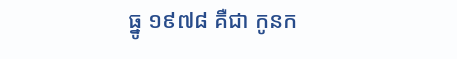ធ្នូ ១៩៧៨ គឺជា កូនក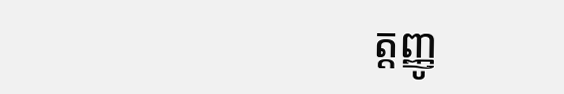ត្តញ្ញូ